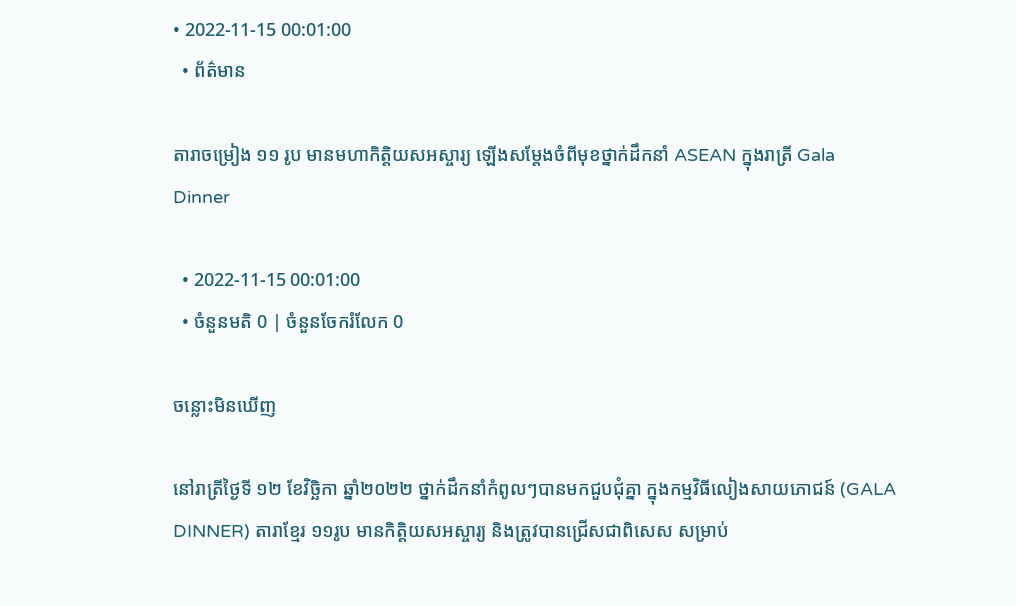• 2022-11-15 00:01:00
  • ព័ត៌មាន

តារាចម្រៀង ១១ រូប មានមហាកិត្តិយសអស្ចារ្យ ឡើងសម្ដែងចំពីមុខថ្នាក់ដឹកនាំ ASEAN ក្នុងរាត្រី Gala Dinner

  • 2022-11-15 00:01:00
  • ចំនួនមតិ 0 | ចំនួនចែករំលែក 0

ចន្លោះមិនឃើញ

នៅរាត្រីថ្ងៃទី ១២ ខែវិច្ឆិកា ឆ្នាំ២០២២ ថ្នាក់ដឹកនាំកំពូលៗបានមកជួបជុំគ្នា ក្នុងកម្មវិធីលៀងសាយភោជន៍ (GALA DINNER) តារាខ្មែរ ១១រូប មានកិត្តិយសអស្ចារ្យ និងត្រូវបានជ្រើសជាពិសេស សម្រាប់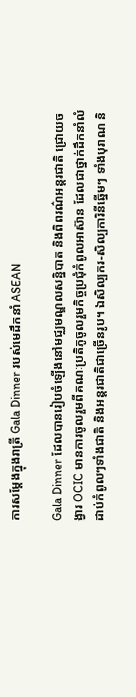ការសម្ដែងក្នុងរាត្រី Gala Dinner របស់មេដឹកនាំ ASEAN

Gala Dinner ដែលបានរៀបចំឡើងនៅមជ្ឈមណ្ឌលសន្និបាត និងពិពរណ៌អន្តរជាតិ ជ្រោយចង្វារ OCIC មានការចូលរួមពីគណៈប្រតិភូចូលរួមកិច្ចប្រជុំកំពូលអាស៊ាន ដែលជាថ្នាក់ដឹកនាំលំដាប់កំពូលៗទាំងជាតិ និងអន្តរជាតិជាច្រើនរូប។ ឯសិល្បករ-សិល្បការិនីឆ្នើមៗ ទាំងបុរាណ និ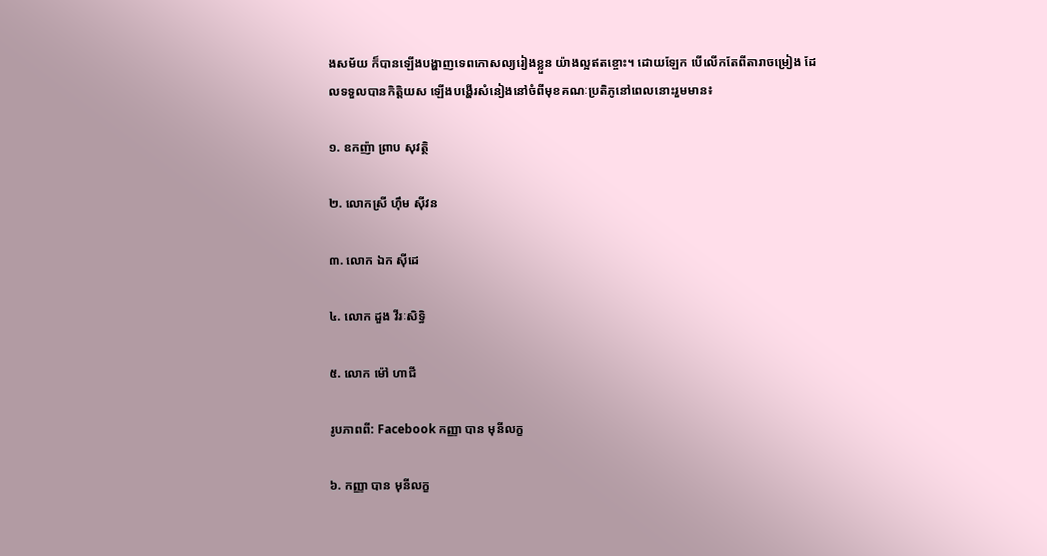ងសម័យ ក៏បានឡើងបង្ហាញទេពកោសល្យរៀងខ្លួន យ៉ាងល្អឥតខ្ចោះ។ ដោយឡែក បើលើកតែពីតារាចម្រៀង ដែលទទួលបានកិត្តិយស ឡើងបង្ហើរសំនៀងនៅចំពីមុខគណៈប្រតិភូនៅពេលនោះរួមមាន៖

១. ឧកញ៉ា ព្រាប សុវត្ថិ

២. លោកស្រី ហ៊ឹម ស៊ីវន

៣. លោក ឯក ស៊ីដេ

៤. លោក ដួង វីរៈសិទ្ធិ

៥. លោក ម៉ៅ ហាជី

រូបភាពពី: Facebook កញ្ញា បាន មុនីលក្ខ

៦. កញ្ញា បាន មុនីលក្ខ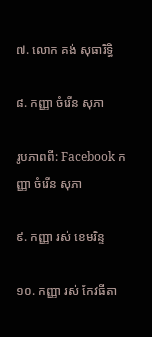៧. លោក គង់ សុធារិទ្ធិ

៨. កញ្ញា ចំរើន សុភា

រូបភាពពី: Facebook កញ្ញា ចំរើន សុភា

៩. កញ្ញា រស់ ខេមរិន្ទ

១០. កញ្ញា រស់ កែវធីតា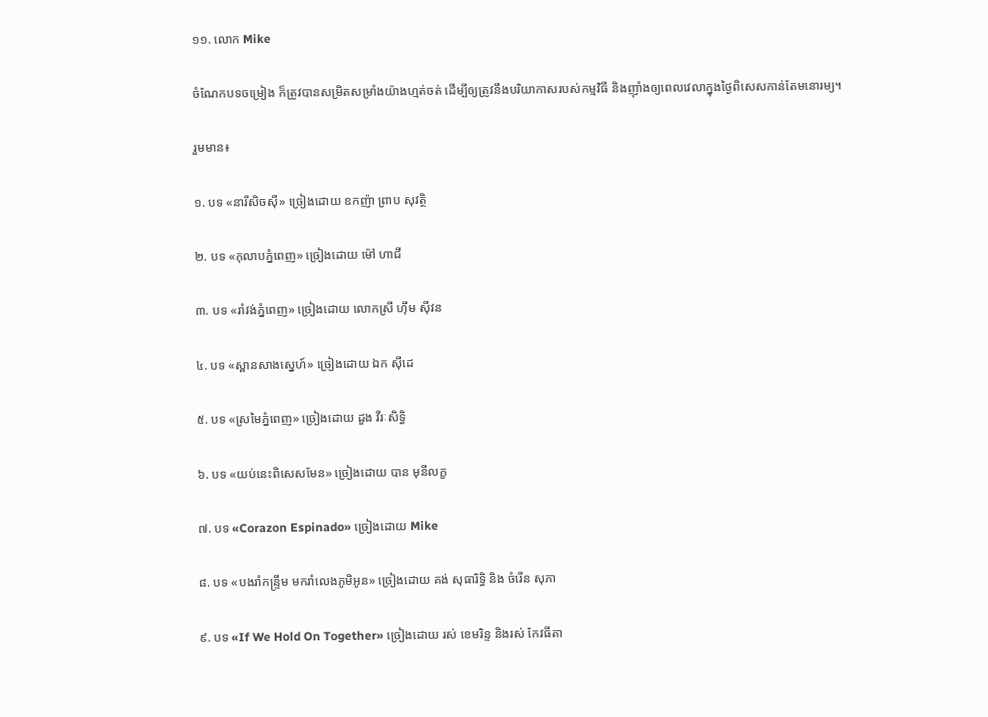១១. លោក Mike

ចំណែកបទចម្រៀង ក៏ត្រូវបានសម្រិតសម្រាំងយ៉ាងហ្មត់ចត់ ដើម្បីឲ្យត្រូវនឹងបរិយាកាសរបស់កម្មវិធី និងញ៉ាំងឲ្យពេលវេលាក្នុងថ្ងៃពិសេសកាន់តែមនោរម្យ។

រួមមាន៖

១. បទ «នារីសិចស៊ី» ច្រៀងដោយ ឧកញ៉ា ព្រាប សុវត្ថិ

២. បទ «កុលាបភ្នំពេញ» ច្រៀងដោយ ម៉ៅ ហាជី

៣. បទ «រាំវង់ភ្នំពេញ» ច្រៀងដោយ លោកស្រី ហ៊ឹម ស៊ីវន

៤. បទ «ស្ពានសាងស្នេហ៍» ច្រៀងដោយ ឯក ស៊ីដេ

៥. បទ «ស្រមៃភ្នំពេញ» ច្រៀងដោយ ដួង វីរៈសិទ្ធិ

៦. បទ «យប់នេះពិសេសមែន» ច្រៀងដោយ បាន មុនីលក្ខ

៧. បទ «Corazon Espinado» ច្រៀងដោយ Mike

៨. បទ «បងរាំកន្ទ្រឹម មករាំលេងភូមិអូន» ច្រៀងដោយ គង់ សុធារិទ្ធិ និង ចំរើន សុភា

៩. បទ «If We Hold On Together» ច្រៀងដោយ រស់ ខេមរិន្ទ និងរស់ កែវធីតា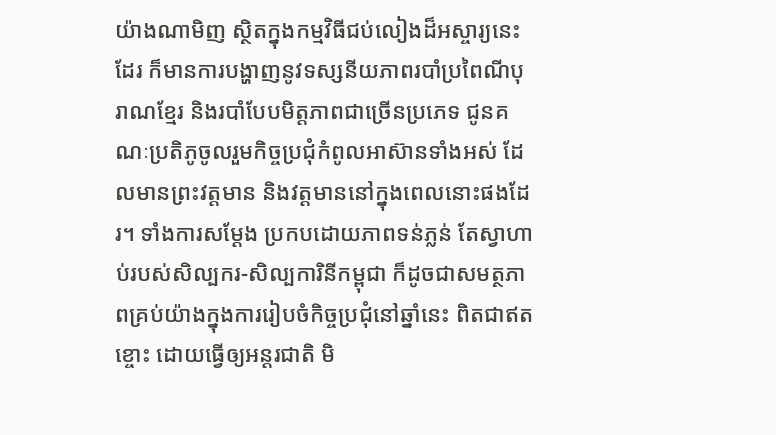យ៉ាងណាមិញ ស្ថិតក្នុងកម្មវិធីជប់លៀងដ៏អស្ចារ្យនេះដែរ ក៏មានការបង្ហាញនូវទស្សនីយភាពរបាំប្រពៃណីបុរាណខ្មែរ និងរបាំបែបមិត្តភាពជាច្រើនប្រភេទ ជូនគណៈប្រតិភូចូលរួមកិច្ចប្រជុំកំពូលអាស៊ានទាំងអស់ ដែលមានព្រះវត្តមាន និងវត្តមាននៅក្នុងពេលនោះផងដែរ។ ទាំងការសម្ដែង ប្រកបដោយភាពទន់ភ្លន់ តែស្វាហាប់របស់សិល្បករ-សិល្បការិនីកម្ពុជា ក៏ដូចជាសមត្ថភាពគ្រប់យ៉ាងក្នុងការរៀបចំកិច្ចប្រជុំនៅឆ្នាំនេះ ពិតជាឥតខ្ចោះ ដោយធ្វើឲ្យអន្តរជាតិ មិ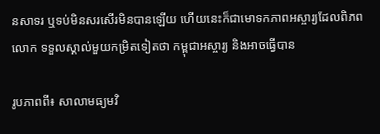នសាទរ ឬទប់មិនសរសើរមិនបានឡើយ ហើយនេះក៏ជាមោទកភាពអស្ចារ្យដែលពិភពលោក ទទួលស្គាល់មួយកម្រិតទៀតថា កម្ពុជាអស្ចារ្យ និងអាចធ្វើបាន

រូបភាពពី៖ សាលាមធ្យមវិ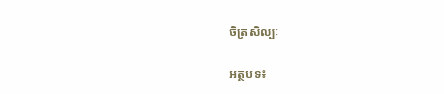ចិត្រសិល្បៈ

អត្ថបទ៖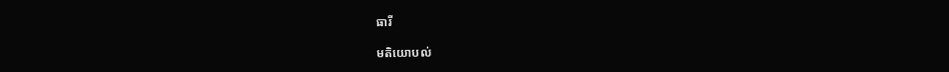ធារី

មតិយោបល់